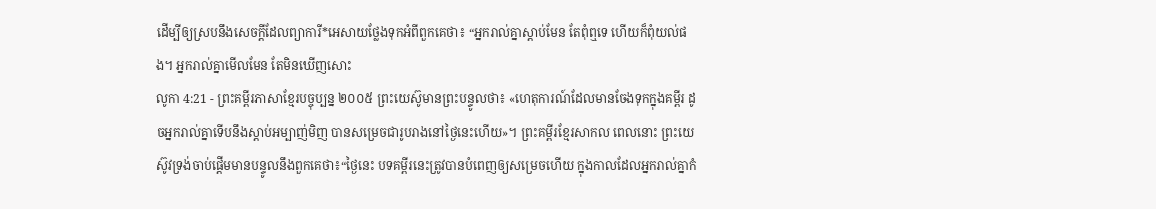ដើម្បីឲ្យស្របនឹងសេចក្ដីដែលព្យាការី*អេសាយថ្លែងទុកអំពីពួកគេថា៖ “អ្នករាល់គ្នាស្ដាប់មែន តែពុំឮទេ ហើយក៏ពុំយល់ផង។ អ្នករាល់គ្នាមើលមែន តែមិនឃើញសោះ
លូកា 4:21 - ព្រះគម្ពីរភាសាខ្មែរបច្ចុប្បន្ន ២០០៥ ព្រះយេស៊ូមានព្រះបន្ទូលថា៖ «ហេតុការណ៍ដែលមានចែងទុកក្នុងគម្ពីរ ដូចអ្នករាល់គ្នាទើបនឹងស្ដាប់អម្បាញ់មិញ បានសម្រេចជារូបរាងនៅថ្ងៃនេះហើយ»។ ព្រះគម្ពីរខ្មែរសាកល ពេលនោះ ព្រះយេស៊ូវទ្រង់ចាប់ផ្ដើមមានបន្ទូលនឹងពួកគេថា៖“ថ្ងៃនេះ បទគម្ពីរនេះត្រូវបានបំពេញឲ្យសម្រេចហើយ ក្នុងកាលដែលអ្នករាល់គ្នាកំ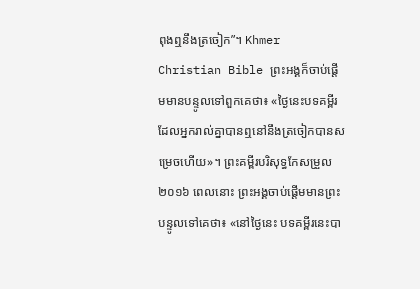ពុងឮនឹងត្រចៀក”។ Khmer Christian Bible ព្រះអង្គក៏ចាប់ផ្ដើមមានបន្ទូលទៅពួកគេថា៖ «ថ្ងៃនេះបទគម្ពីរដែលអ្នករាល់គ្នាបានឮនៅនឹងត្រចៀកបានសម្រេចហើយ»។ ព្រះគម្ពីរបរិសុទ្ធកែសម្រួល ២០១៦ ពេលនោះ ព្រះអង្គចាប់ផ្ដើមមានព្រះបន្ទូលទៅគេថា៖ «នៅថ្ងៃនេះ បទគម្ពីរនេះបា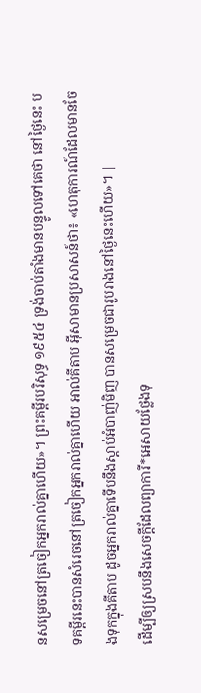នសម្រេចនៅត្រចៀកអ្នករាល់គ្នាហើយ»។ ព្រះគម្ពីរបរិសុទ្ធ ១៩៥៤ ទ្រង់ចាប់តាំងមានបន្ទូលទៅគេថា នៅថ្ងៃនេះ បទគម្ពីរនេះបានសំរេចនៅត្រចៀកអ្នករាល់គ្នាហើយ អាល់គីតាប អ៊ីសាមានប្រសាសន៍ថា៖ «ហេតុការណ៍ដែលមានចែងទុកក្នុងគីតាប ដូចអ្នករាល់គ្នាទើបនឹងស្ដាប់អំបាញ់មិញ បានសម្រេចជារូបរាងនៅថ្ងៃនេះហើយ»។ |
ដើម្បីឲ្យស្របនឹងសេចក្ដីដែលព្យាការី*អេសាយថ្លែងទុ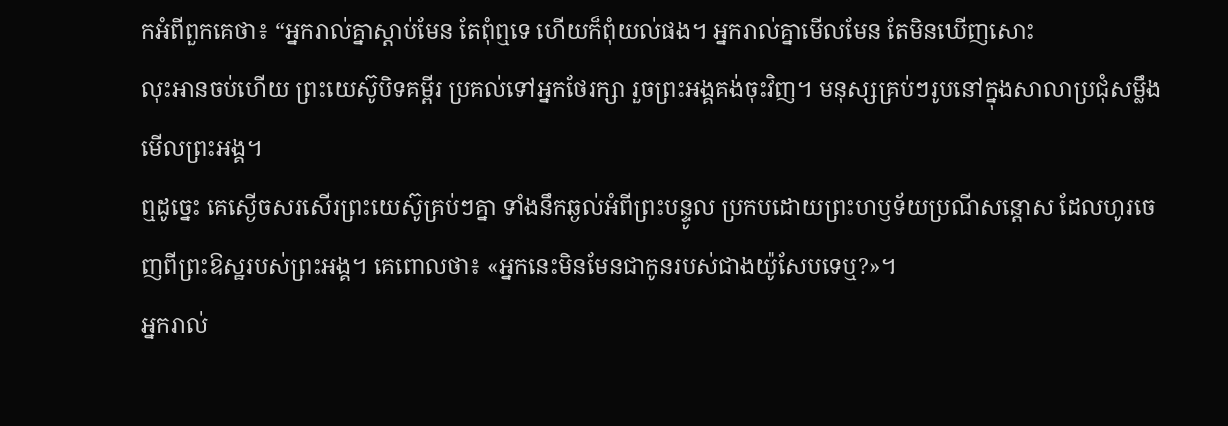កអំពីពួកគេថា៖ “អ្នករាល់គ្នាស្ដាប់មែន តែពុំឮទេ ហើយក៏ពុំយល់ផង។ អ្នករាល់គ្នាមើលមែន តែមិនឃើញសោះ
លុះអានចប់ហើយ ព្រះយេស៊ូបិទគម្ពីរ ប្រគល់ទៅអ្នកថែរក្សា រួចព្រះអង្គគង់ចុះវិញ។ មនុស្សគ្រប់ៗរូបនៅក្នុងសាលាប្រជុំសម្លឹងមើលព្រះអង្គ។
ឮដូច្នេះ គេស្ងើចសរសើរព្រះយេស៊ូគ្រប់ៗគ្នា ទាំងនឹកឆ្ងល់អំពីព្រះបន្ទូល ប្រកបដោយព្រះហឫទ័យប្រណីសន្ដោស ដែលហូរចេញពីព្រះឱស្ឋរបស់ព្រះអង្គ។ គេពោលថា៖ «អ្នកនេះមិនមែនជាកូនរបស់ជាងយ៉ូសែបទេឬ?»។
អ្នករាល់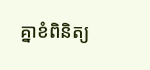គ្នាខំពិនិត្យ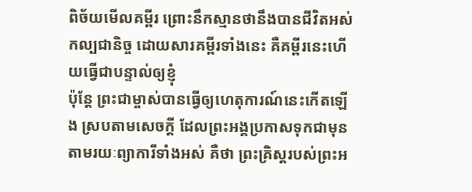ពិច័យមើលគម្ពីរ ព្រោះនឹកស្មានថានឹងបានជីវិតអស់កល្បជានិច្ច ដោយសារគម្ពីរទាំងនេះ គឺគម្ពីរនេះហើយធ្វើជាបន្ទាល់ឲ្យខ្ញុំ
ប៉ុន្តែ ព្រះជាម្ចាស់បានធ្វើឲ្យហេតុការណ៍នេះកើតឡើង ស្របតាមសេចក្ដី ដែលព្រះអង្គប្រកាសទុកជាមុន តាមរយៈព្យាការីទាំងអស់ គឺថា ព្រះគ្រិស្តរបស់ព្រះអ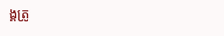ង្គត្រូ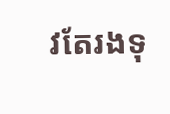វតែរងទុ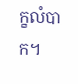ក្ខលំបាក។